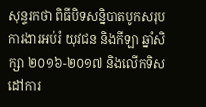សុន្ទរកថា ពិធីបិទសន្និបាតបូកសរុបការងារអប់រំ យុវជន និងកីឡា ឆ្នាំសិក្សា ២០១៦-២០១៧ និងលើកទិសដៅការ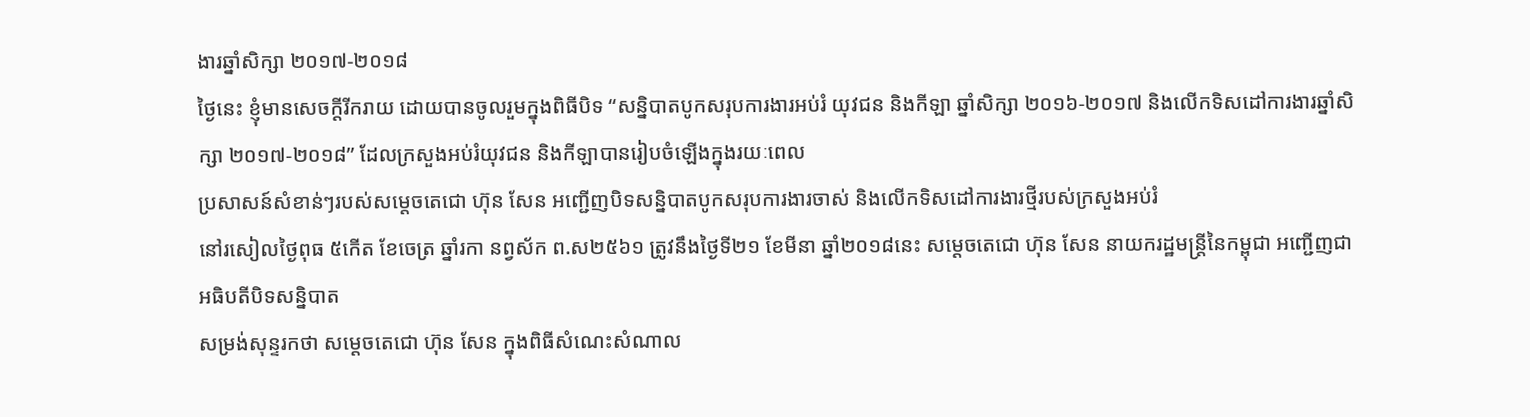ងារឆ្នាំសិក្សា ២០១៧-២០១៨
ថ្ងៃនេះ ខ្ញុំមានសេចក្តីរីករាយ ដោយបានចូលរួមក្នុងពិធីបិទ “សន្និបាតបូកសរុបការងារអប់រំ យុវជន និងកីឡា ឆ្នាំសិក្សា ២០១៦-២០១៧ និងលើកទិសដៅការងារឆ្នាំសិក្សា ២០១៧-២០១៨” ដែលក្រសួងអប់រំយុវជន និងកីឡាបានរៀបចំឡើងក្នុងរយៈពេល
ប្រសាសន៍សំខាន់ៗរបស់សម្តេចតេជោ ហ៊ុន សែន អញ្ជើញបិទសន្និបាតបូកសរុបការងារចាស់ និងលើកទិសដៅការងារថ្មីរបស់ក្រសួងអប់រំ
នៅរសៀលថ្ងៃពុធ ៥កើត ខែចេត្រ ឆ្នាំរកា នព្វស័ក ព.ស២៥៦១ ត្រូវនឹងថ្ងៃទី២១ ខែមីនា ឆ្នាំ២០១៨នេះ សម្តេចតេជោ ហ៊ុន សែន នាយករដ្ឋមន្ត្រីនៃកម្ពុជា អញ្ជើញជាអធិបតីបិទសន្និបាត
សម្រង់សុន្ទរកថា សម្តេចតេជោ ហ៊ុន សែន ក្នុងពិធីសំណេះសំណាល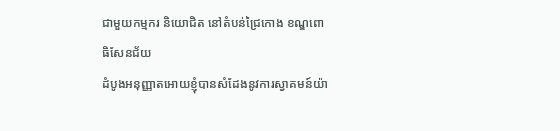ជាមួយកម្មករ និយោជិត នៅតំបន់ជ្រៃកោង ខណ្ឌពោធិសែនជ័យ
ដំបូងអនុញ្ញាតអោយខ្ញុំបានសំដែងនូវការស្វាគមន៍យ៉ា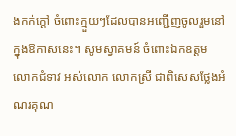ងកក់ក្ដៅ ចំពោះក្មួយៗដែលបានអញ្ជើញចូលរួមនៅក្នុងឱកាសនេះ។ សូមស្វាគមន៍ ចំពោះឯកឧត្តម លោកជំទាវ អស់លោក លោកស្រី ជាពិសេសថ្លែងអំណរគុណ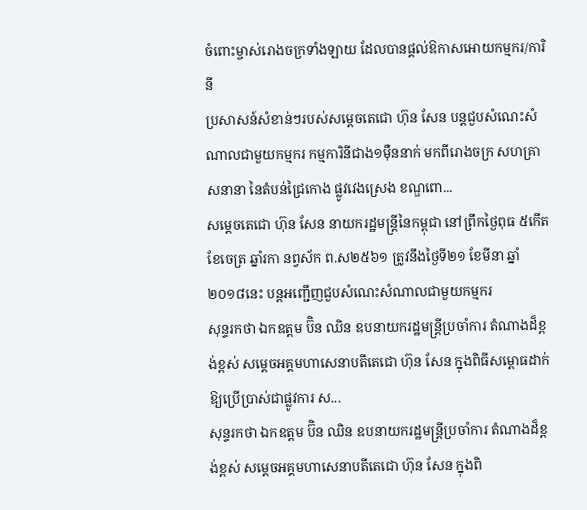ចំពោះម្ចាស់រោងចក្រទាំងឡាយ ដែលបានផ្ដល់ឱកាសអោយកម្មករ/ការិនី
ប្រសាសន៍សំខាន់ៗរបស់សម្តេចតេជោ ហ៊ុន សែន បន្តជួបសំណេះសំណាលជាមួយកម្មករ កម្មការិនីជាង១ម៉ឺននាក់ មកពីរោងចក្រ សហគ្រាសនានា នៃតំបន់ជ្រៃកោង ផ្លូវវេងស្រេង ខណ្ឌពោ...
សម្តេចតេជោ ហ៊ុន សែន នាយករដ្ឋមន្ត្រីនៃកម្ពុជា នៅព្រឹកថ្ងៃពុធ ៥កើត ខែចេត្រ ឆ្នាំរកា នព្វស័ក ព.ស២៥៦១ ត្រូវនឹងថ្ងៃទី២១ ខែមីនា ឆ្នាំ២០១៨នេះ បន្តអញ្ជើញជួបសំណេះសំណាលជាមួយកម្មករ
សុន្ទរកថា ឯកឧត្តម ប៊ិន ឈិន ឧបនាយករដ្ឋមន្រ្តីប្រចាំការ តំណាងដ៏ខ្ពង់ខ្ពស់ សម្តេចអគ្គមហាសេនាបតីតេជោ ហ៊ុន សែន ក្នុងពិធីសម្ពោធដាក់ឱ្យប្រើប្រាស់ជាផ្លូវការ ស...
សុន្ទរកថា ឯកឧត្តម ប៊ិន ឈិន ឧបនាយករដ្ឋមន្រ្តីប្រចាំការ តំណាងដ៏ខ្ពង់ខ្ពស់ សម្តេចអគ្គមហាសេនាបតីតេជោ ហ៊ុន សែន ក្នុងពិ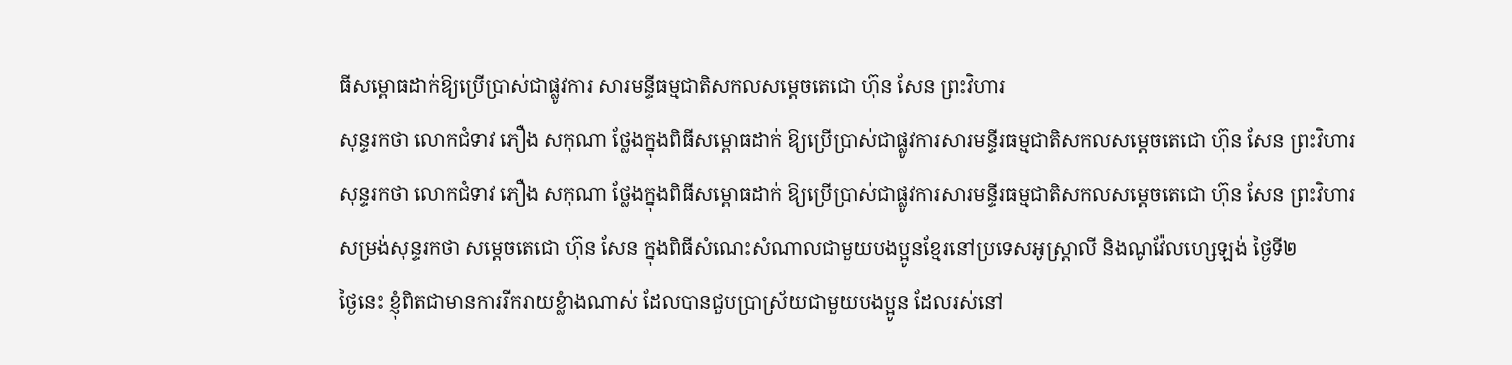ធីសម្ពោធដាក់ឱ្យប្រើប្រាស់ជាផ្លូវការ សារមន្ទីធម្មជាតិសកលសម្តេចតេជោ ហ៊ុន សែន ព្រះវិហារ
សុន្ទរកថា លោកជំទាវ ភឿង សកុណា ថ្លែងក្នុងពិធីសម្ពោធដាក់ ឱ្យប្រើប្រាស់ជាផ្លូវការសារមន្ទីរធម្មជាតិសកលសម្តេចតេជោ ហ៊ុន សែន ព្រះវិហារ
សុន្ទរកថា លោកជំទាវ ភឿង សកុណា ថ្លែងក្នុងពិធីសម្ពោធដាក់ ឱ្យប្រើប្រាស់ជាផ្លូវការសារមន្ទីរធម្មជាតិសកលសម្តេចតេជោ ហ៊ុន សែន ព្រះវិហារ
សម្រង់សុន្ទរកថា សម្តេចតេជោ ហ៊ុន សែន ក្នុងពិធីសំណេះសំណាលជាមួយបងប្អូនខ្មែរនៅប្រទេសអូស្រ្តាលី និងណូវ៉ែលហ្សេឡង់ ថ្ងៃទី២
ថ្ងៃនេះ ខ្ញុំពិតជាមានការរីករាយខ្លំាងណាស់ ដែលបានជួបប្រាស្រ័យជាមួយបងប្អូន ដែលរស់នៅ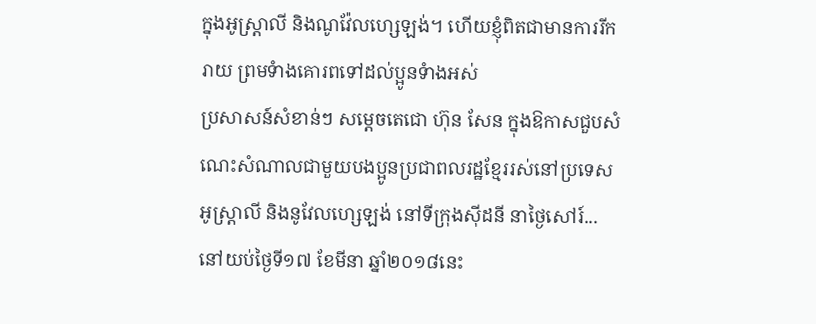ក្នុងអូស្ត្រាលី និងណូវ៉ែលហ្សេឡង់។ ហើយខ្ញុំពិតជាមានការរីករាយ ព្រមទំាងគោរពទៅដល់ប្អូនទំាងអស់
ប្រសាសន៍សំខាន់ៗ សម្តេចតេជោ ហ៊ុន សែន ក្នុងឱកាសជួបសំណេះសំណាលជាមួយបងប្អូនប្រជាពលរដ្ឋខ្មែររស់នៅប្រទេសអូស្ត្រាលី និងនូវែលហ្សេឡង់ នៅទីក្រុងស៊ីដនី នាថ្ងៃសៅរ៍...
នៅយប់ថ្ងៃទី១៧ ខែមីនា ឆ្នាំ២០១៨នេះ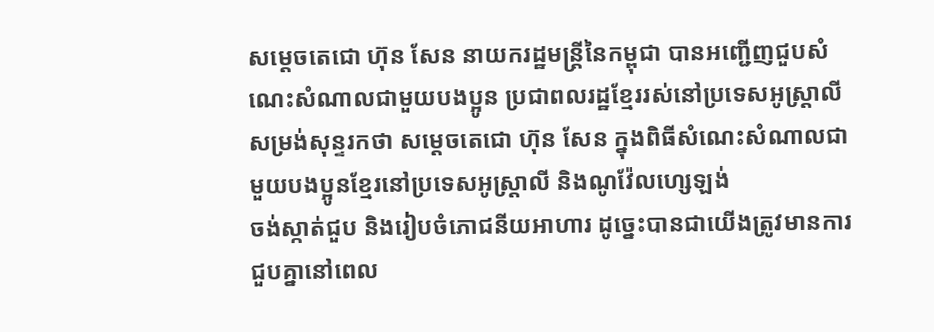សម្តេចតេជោ ហ៊ុន សែន នាយករដ្ឋមន្រ្តីនៃកម្ពុជា បានអញ្ជើញជួបសំណេះសំណាលជាមួយបងប្អូន ប្រជាពលរដ្ឋខ្មែររស់នៅប្រទេសអូស្ត្រាលី
សម្រង់សុន្ទរកថា សម្តេចតេជោ ហ៊ុន សែន ក្នុងពិធីសំណេះសំណាលជាមួយបងប្អូនខ្មែរនៅប្រទេសអូស្រ្តាលី និងណូវ៉ែលហ្សេឡង់
ចង់ស្កាត់ជួប និងរៀបចំភោជនីយអាហារ ដូច្នេះបានជាយើងត្រូវមានការជួបគ្នានៅពេល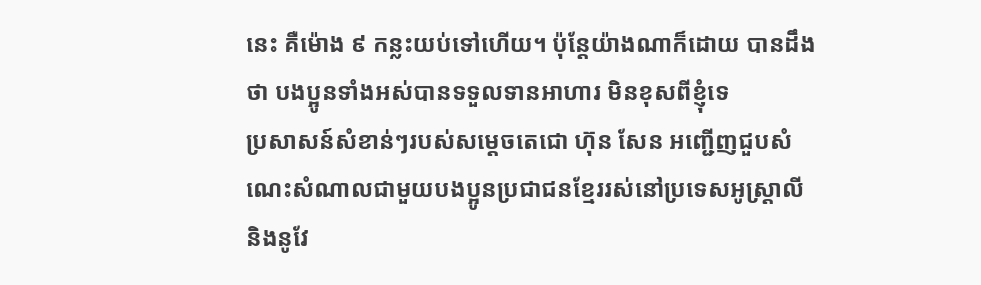នេះ គឺម៉ោង ៩ កន្លះយប់ទៅហើយ។ ប៉ុន្តែយ៉ាងណាក៏ដោយ បានដឹងថា បងប្អូនទាំងអស់បានទទួលទានអាហារ មិនខុសពីខ្ញុំទេ
ប្រសាសន៍សំខាន់ៗរបស់សម្តេចតេជោ ហ៊ុន សែន អញ្ជើញជួបសំណេះសំណាលជាមួយបងប្អូនប្រជាជនខ្មែររស់នៅប្រទេសអូស្ត្រាលី និងនូវែ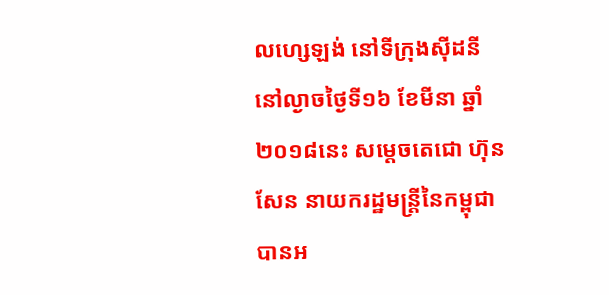លហ្សេឡង់ នៅទីក្រុងស៊ីដនី
នៅល្ងាចថ្ងៃទី១៦ ខែមីនា ឆ្នាំ២០១៨នេះ សម្តេចតេជោ ហ៊ុន សែន នាយករដ្ឋមន្រ្តីនៃកម្ពុជា បានអ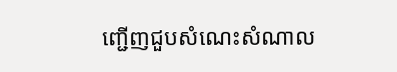ញ្ជើញជួបសំណេះសំណាល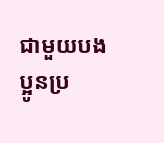ជាមួយបងប្អូនប្រ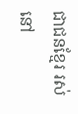ជាជនខ្មែរ រស់នៅ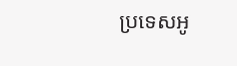ប្រទេសអូ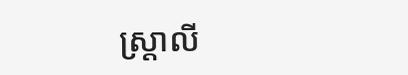ស្ត្រាលី